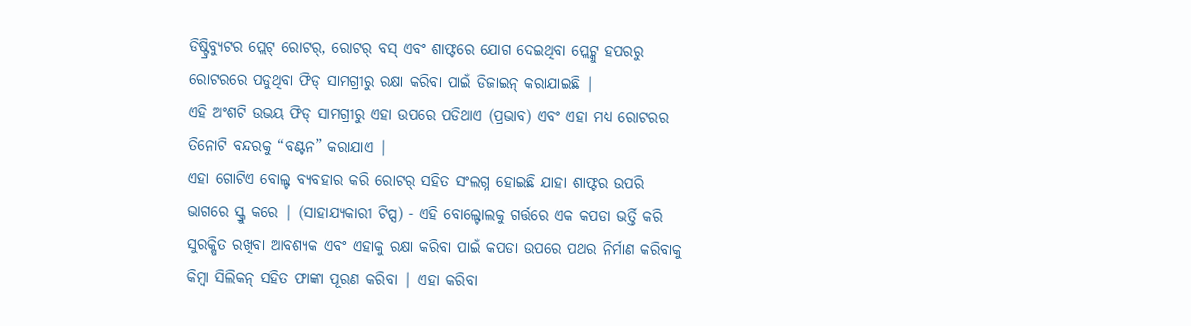ଡିଷ୍ଟ୍ରିବ୍ୟୁଟର ପ୍ଲେଟ୍ ରୋଟର୍, ରୋଟର୍ ବସ୍ ଏବଂ ଶାଫ୍ଟରେ ଯୋଗ ଦେଇଥିବା ପ୍ଲେଟ୍କୁ ହପରରୁ ରୋଟରରେ ପଡୁଥିବା ଫିଡ୍ ସାମଗ୍ରୀରୁ ରକ୍ଷା କରିବା ପାଇଁ ଡିଜାଇନ୍ କରାଯାଇଛି |
ଏହି ଅଂଶଟି ଉଭୟ ଫିଡ୍ ସାମଗ୍ରୀରୁ ଏହା ଉପରେ ପଡିଥାଏ (ପ୍ରଭାବ) ଏବଂ ଏହା ମଧ୍ୟ ରୋଟରର ତିନୋଟି ବନ୍ଦରକୁ “ବଣ୍ଟନ” କରାଯାଏ |
ଏହା ଗୋଟିଏ ବୋଲ୍ଟ ବ୍ୟବହାର କରି ରୋଟର୍ ସହିତ ସଂଲଗ୍ନ ହୋଇଛି ଯାହା ଶାଫ୍ଟର ଉପରି ଭାଗରେ ସ୍କ୍ରୁ କରେ | (ସାହାଯ୍ୟକାରୀ ଟିପ୍ସ) - ଏହି ବୋଲ୍ଟୋଲକୁ ଗର୍ତ୍ତରେ ଏକ କପଡା ଭର୍ତ୍ତି କରି ସୁରକ୍ଷିତ ରଖିବା ଆବଶ୍ୟକ ଏବଂ ଏହାକୁ ରକ୍ଷା କରିବା ପାଇଁ କପଡା ଉପରେ ପଥର ନିର୍ମାଣ କରିବାକୁ କିମ୍ବା ସିଲିକନ୍ ସହିତ ଫାଙ୍କା ପୂରଣ କରିବା | ଏହା କରିବା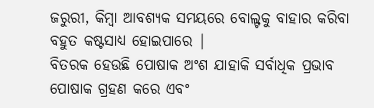ଜରୁରୀ, କିମ୍ବା ଆବଶ୍ୟକ ସମୟରେ ବୋଲ୍ଟକୁ ବାହାର କରିବା ବହୁତ କଷ୍ଟସାଧ୍ୟ ହୋଇପାରେ |
ବିତରକ ହେଉଛି ପୋଷାକ ଅଂଶ ଯାହାକି ସର୍ବାଧିକ ପ୍ରଭାବ ପୋଷାକ ଗ୍ରହଣ କରେ ଏବଂ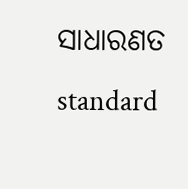ସାଧାରଣତ standard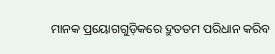ମାନକ ପ୍ରୟୋଗଗୁଡ଼ିକରେ ଦ୍ରୁତତମ ପରିଧାନ କରିବ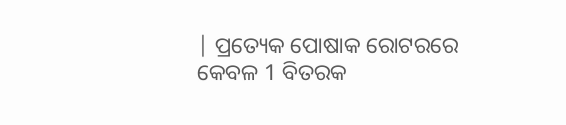| ପ୍ରତ୍ୟେକ ପୋଷାକ ରୋଟରରେ କେବଳ 1 ବିତରକ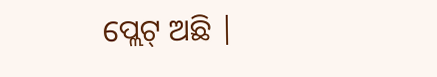ପ୍ଲେଟ୍ ଅଛି |